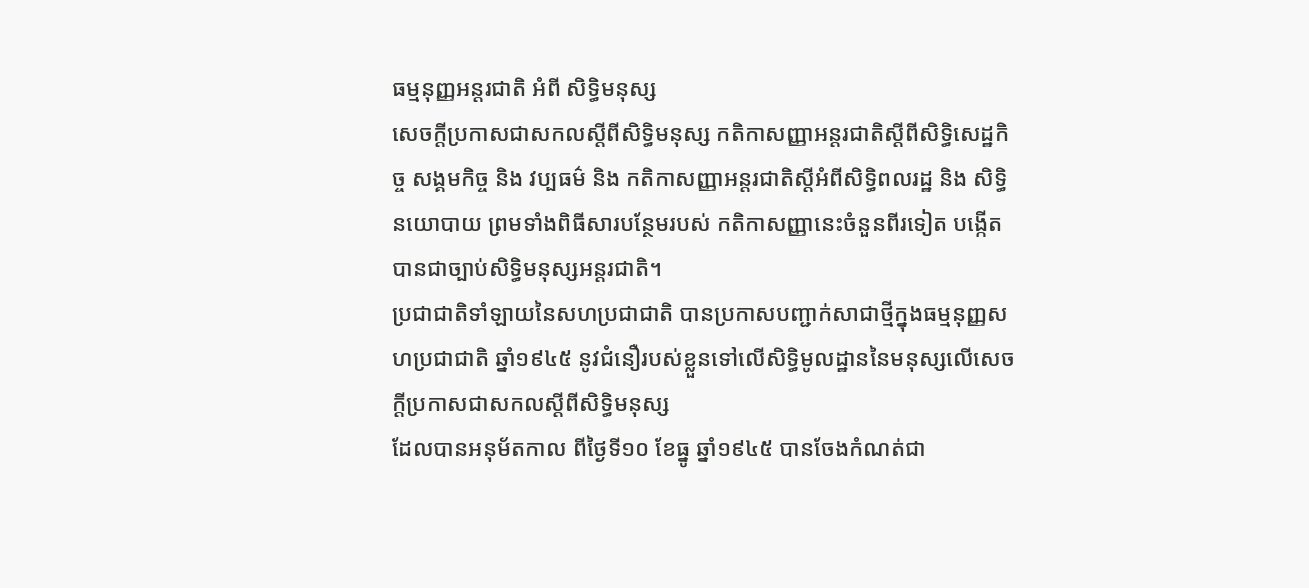ធម្មនុញ្ញអន្តរជាតិ អំពី សិទ្ធិមនុស្ស
សេចក្ដីប្រកាសជាសកលស្ដីពីសិទ្ធិមនុស្ស កតិកាសញ្ញាអន្តរជាតិស្ដីពីសិទ្ធិសេដ្ឋកិច្ច សង្គមកិច្ច និង វប្បធម៌ និង កតិកាសញ្ញាអន្តរជាតិស្ដីអំពីសិទ្ធិពលរដ្ឋ និង សិទ្ធិនយោបាយ ព្រមទាំងពិធីសារបន្ថែមរបស់ កតិកាសញ្ញានេះចំនួនពីរទៀត បង្កើតបានជាច្បាប់សិទ្ធិមនុស្សអន្តរជាតិ។
ប្រជាជាតិទាំឡាយនៃសហប្រជាជាតិ បានប្រកាសបញ្ជាក់សាជាថ្មីក្នុងធម្មនុញ្ញសហប្រជាជាតិ ឆ្នាំ១៩៤៥ នូវជំនឿរបស់ខ្លួនទៅលើសិទ្ធិមូលដ្ឋាននៃមនុស្សលើសេចក្ដីប្រកាសជាសកលស្តីពីសិទ្ធិមនុស្ស
ដែលបានអនុម័តកាល ពីថ្ងៃទី១០ ខែធ្នូ ឆ្នាំ១៩៤៥ បានចែងកំណត់ជា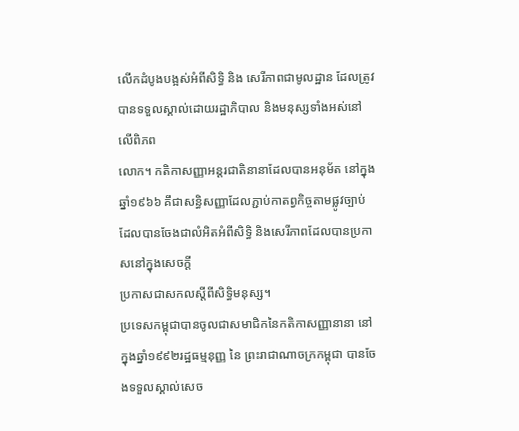លើកដំបូងបង្អស់អំពីសិទ្ធិ និង សេរីភាពជាមូលដ្ឋាន ដែលត្រូវបានទទួលស្គាល់ដោយរដ្ឋាភិបាល និងមនុស្សទាំងអស់នៅលើពិភព
លោក។ កតិកាសញ្ញាអន្តរជាតិនានាដែលបានអនុម័ត នៅក្នុងឆ្នាំ១៩៦៦ គឹជាសន្ធិសញ្ញាដែលភ្ជាប់កាតព្វកិច្ចតាមផ្លូវច្បាប់ដែលបានចែងជាលំអិតអំពីសិទិ្ធ និងសេរីភាពដែលបានប្រកាសនៅក្នុងសេចក្ដី
ប្រកាសជាសកលស្តីពីសិទ្ធិមនុស្ស។
ប្រទេសកម្ពុជាបានចូលជាសមាជិកនៃកតិកាសញ្ញានានា នៅក្នុងឆ្នាំ១៩៩២រដ្ឋធម្មនុញ្ញ នៃ ព្រះរាជាណាចក្រកម្ពុជា បានចែងទទួលស្គាល់សេច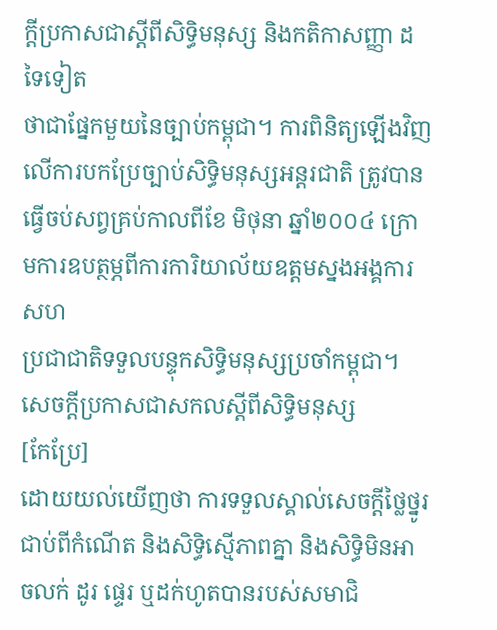ក្ដីប្រកាសជាស្តីពីសិទ្ធិមនុស្ស និងកតិកាសញ្ញា ដទៃទៀត
ថាជាផ្នែកមួយនៃច្បាប់កម្ពុជា។ ការពិនិត្យឡើងវិញលើការបកប្រែច្បាប់សិទ្ធិមនុស្សអន្តរជាតិ ត្រូវបានធ្វើចប់សព្វគ្រប់កាលពីខែ មិថុនា ឆ្នាំ២០០៤ ក្រោមការឧបត្ថម្ភពីការការិយាល័យឧត្តមស្នងអង្គការសហ
ប្រជាជាតិទទួលបន្ទុកសិទ្ធិមនុស្សប្រចាំកម្ពុជា។
សេចក្ដីប្រកាសជាសកលស្ដីពីសិទ្ធិមនុស្ស
[កែប្រែ]
ដោយយល់យើញថា ការទទួលស្គាល់សេចក្ដីថ្លៃថ្នូរជាប់ពីកំណើត និងសិទ្ធិស្មើភាពគ្នា និងសិទ្ធិមិនអាចលក់ ដូរ ផ្ទេរ ឬដក់ហូតបានរបស់សមាជិ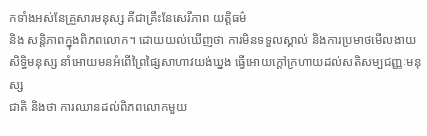កទាំងអស់នែគ្រួសារមនុស្ស គីជាគ្រឹះនែសេរីភាព យត្តិធម៌
និង សន្តិភាពក្នុងពិភពលោក។ ដោយយល់ឃើញថា ការមិនទទួលស្គាល់ និងការប្រមាថមើលងាយសិទ្ធិមនុស្ស នាំអោយមនអំពើព្រៃផ្សៃសាហាវយង់ឃ្នង ធ្វើអោយក្ដៅក្រហាយដល់សតិសម្បជញ្ញៈមនុស្ស
ជាតិ និងថា ការឈានដល់ពិភពលោកមួយ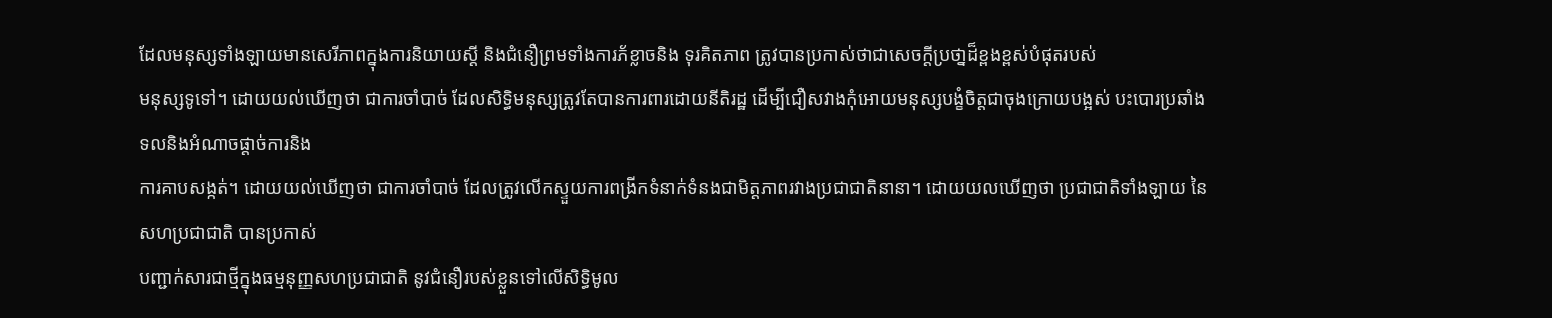ដែលមនុស្សទាំងឡាយមានសេរីភាពក្នុងការនិយាយស្ដី និងជំនឿព្រមទាំងការភ័ខ្លាចនិង ទុរគិតភាព ត្រូវបានប្រកាស់ថាជាសេចក្ដីប្រថា្នដ៏ខ្ពងខ្ពស់បំផុតរបស់
មនុស្សទូទៅ។ ដោយយល់ឃើញថា ជាការចាំបាច់ ដែលសិទ្ធិមនុស្សត្រូវតែបានការពារដោយនីតិរដ្ឋ ដើម្បីជឿសវាងកុំអោយមនុស្សបង្ខំចិត្តជាចុងក្រោយបង្អស់ បះបោរប្រឆាំងទលនិងអំណាចផ្ដាច់ការនិង
ការគាបសង្កត់។ ដោយយល់ឃើញថា ជាការចាំបាច់ ដែលត្រូវលើកស្ទួយការពង្រីកទំនាក់ទំនងជាមិត្តភាពរវាងប្រជាជាតិនានា។ ដោយយលឃើញថា ប្រជាជាតិទាំងឡាយ នៃសហប្រជាជាតិ បានប្រកាស់
បញ្ជាក់សារជាថ្មីក្នុងធម្មនុញ្ញសហប្រជាជាតិ នូវជំនឿរបស់ខ្លួនទៅលើសិទ្ធិមូល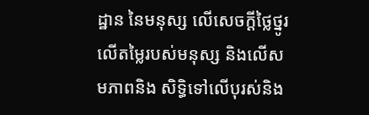ដ្ឋាន នៃមនុស្ស លើសេចក្ដីថ្លៃថ្នូរ លើតម្លៃរបស់មនុស្ស និងលើសមភាពនិង សិទ្ធិទៅលើបុរស់និង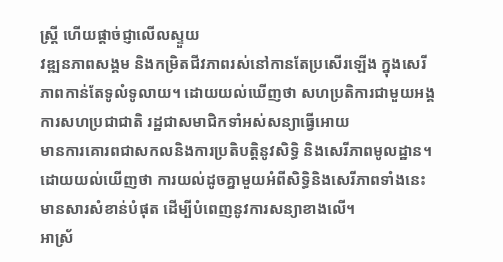ស្រ្តី ហើយផ្ដាច់ជ្ញាលើលស្ទួយ
វឌ្ឍនភាពសង្គម និងកម្រិតជីវភាពរស់នៅកានតែប្រសើរឡើង ក្នុងសេរីភាពកាន់តែទូលំទូលាយ។ ដោយយល់ឃើញថា សហប្រតិការជាមួយអង្គការសហប្រជាជាតិ រដ្ឋជាសមាជិកទាំអស់សន្យាធ្វើអោយ
មានការគោរពជាសកលនិងការប្រតិបត្តិនូវសិទ្ធិ និងសេរីភាពមូលដ្ឋាន។ ដោយយល់យើញថា ការយល់ដូចគ្នាមួយអំពីសិទ្ធិនិងសេរីភាពទាំងនេះមានសារសំខាន់បំផុត ដើម្បីបំពេញនូវការសន្យាខាងលើ។
អាស្រ័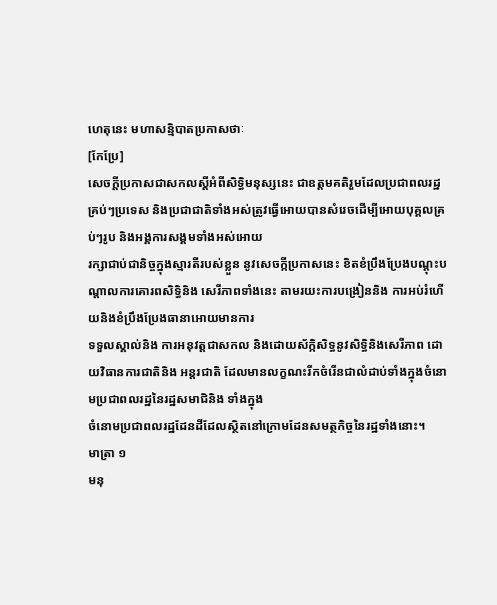ហេតុនេះ មហាសន្មិបាតប្រកាសថាៈ
[កែប្រែ]
សេចក្ដីប្រកាសជាសកលស្ដីអំពីសិទ្ធិមនុស្សនេះ ជាឧត្តមគតិរួមដែលប្រជាពលរដ្ឋគ្រប់ៗប្រទេស និងប្រជាជាតិទាំងអស់ត្រូវធ្វើអោយបានសំរេចដើម្បីអោយបុគ្គលគ្រប់ៗរូប និងអង្គការសង្គមទាំងអស់អោយ
រក្សាជាប់ជានិច្ចក្នុងស្មារតីរបស់ខ្លួន នូវសេចក្កីប្រកាសនេះ ខិតខំប្រឹងប្រែងបណ្តុះបណ្ដាលការគោរពសិទ្ធិនិង សេរីភាពទាំងនេះ តាមរយះការបង្រៀននិង ការអប់រំហើយនិងខំប្រឹងប្រែងធានាអោយមានការ
ទទួលស្គាល់និង ការអនុវត្តជាសកល និងដោយស័ក្កិសិទ្ធនូវសិទ្ធិនិងសេរីភាព ដោយវិធានការជាតិនិង អន្តរជាតិ ដែលមានលក្ខណះរីកចំរើនជាលំដាប់ទាំងក្នុងចំនោមប្រជាពលរដ្ឋនៃរដ្ឋសមាជិនិង ទាំងក្នុង
ចំនោមប្រជាពលរដ្ឋដែនដីដែលស្ថិតនៅក្រោមដែនសមត្ថកិច្ចនៃរដ្ឋទាំងនោះ។
មាត្រា ១
មនុ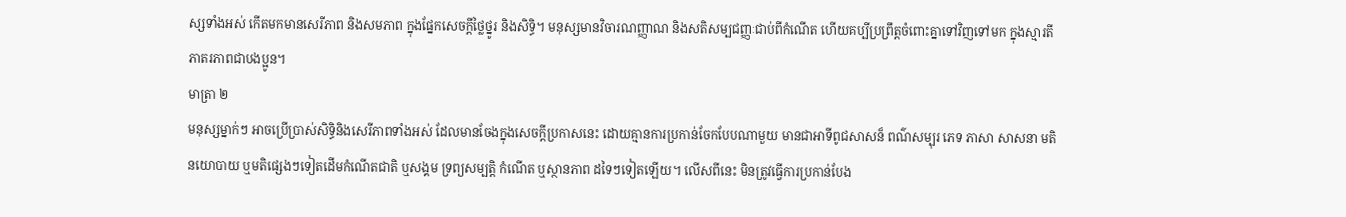ស្សទាំងអស់ កើតមកមានសេរីភាព និងសមភាព ក្នុងផ្នែកសេចក្ដីថ្លៃថ្នូរ និងសិទិ្ធ។ មនុស្សមានវិចារណញ្ញាណ និងសតិសម្បជញ្ញៈជាប់ពីកំណើត ហើយគប្បីប្រព្រឹត្តចំពោះគ្នាទៅវិញទៅមក ក្នុងស្មារតី
ភាតរភាពជាបងប្អូន។
មាត្រា ២
មនុស្សម្នាក់ៗ អាចប្រើប្រាស់សិទ្ធិនិងសេរីភាពទាំងអស់ ដែលមានចែងក្នុងសេចក្ដីប្រកាសនេះ ដោយគ្មានការប្រកាន់ចែកបែបណាមួយ មានជាអាទីពូជសាសន៏ ពណ៌សម្បុរ ភេទ ភាសា សាសនា មតិ
នយោបាយ ឬមតិផ្សេងៗទៀតដើមកំណើតជាតិ ឬសង្គម ទ្រព្យសម្បត្តិ កំណើត ឬស្ថានភាព ដទៃៗទៀតឡើយ។ លើសពីនេះ មិនត្រូវធ្វើការប្រកាន់បែង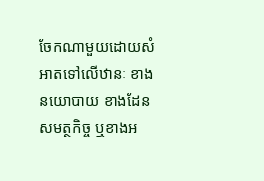ចែកណាមួយដោយសំអាតទៅលើឋានៈ ខាង
នយោបាយ ខាងដែនសមត្ថកិច្ច ឬខាងអ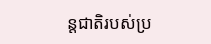ន្តជាតិរបស់ប្រ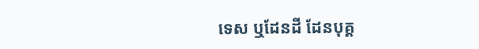ទេស ឬដែនដី ដែនបុគ្គ